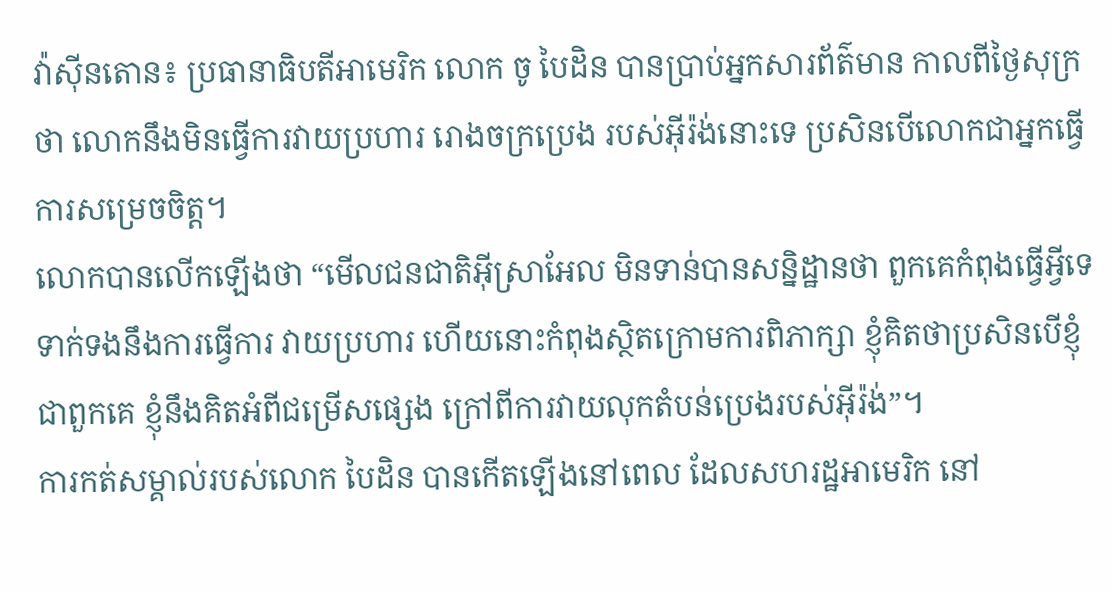វ៉ាស៊ីនតោន៖ ប្រធានាធិបតីអាមេរិក លោក ចូ បៃដិន បានប្រាប់អ្នកសារព័ត៌មាន កាលពីថ្ងៃសុក្រថា លោកនឹងមិនធ្វើការវាយប្រហារ រោងចក្រប្រេង របស់អ៊ីរ៉ង់នោះទេ ប្រសិនបើលោកជាអ្នកធ្វើការសម្រេចចិត្ត។
លោកបានលើកឡើងថា “មើលជនជាតិអ៊ីស្រាអែល មិនទាន់បានសន្និដ្ឋានថា ពួកគេកំពុងធ្វើអ្វីទេ ទាក់ទងនឹងការធ្វើការ វាយប្រហារ ហើយនោះកំពុងស្ថិតក្រោមការពិភាក្សា ខ្ញុំគិតថាប្រសិនបើខ្ញុំជាពួកគេ ខ្ញុំនឹងគិតអំពីជម្រើសផ្សេង ក្រៅពីការវាយលុកតំបន់ប្រេងរបស់អ៊ីរ៉ង់”។
ការកត់សម្គាល់របស់លោក បៃដិន បានកើតឡើងនៅពេល ដែលសហរដ្ឋអាមេរិក នៅ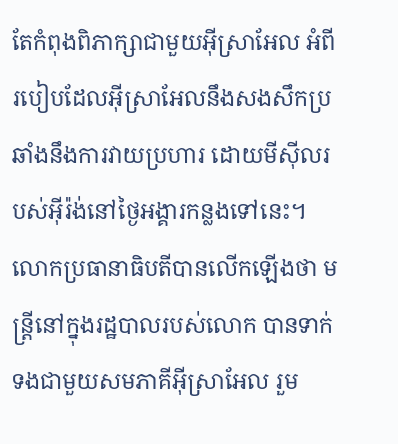តែកំពុងពិភាក្សាជាមួយអ៊ីស្រាអែល អំពីរបៀបដែលអ៊ីស្រាអែលនឹងសងសឹកប្រឆាំងនឹងការវាយប្រហារ ដោយមីស៊ីលរបស់អ៊ីរ៉ង់នៅថ្ងៃអង្គារកន្លងទៅនេះ។ លោកប្រធានាធិបតីបានលើកឡើងថា មន្ត្រីនៅក្នុងរដ្ឋបាលរបស់លោក បានទាក់ទងជាមួយសមភាគីអ៊ីស្រាអែល រួម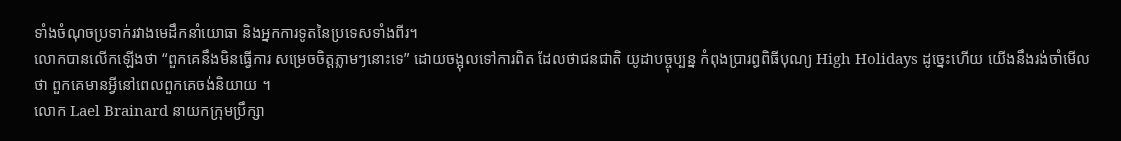ទាំងចំណុចប្រទាក់រវាងមេដឹកនាំយោធា និងអ្នកការទូតនៃប្រទេសទាំងពីរ។
លោកបានលើកឡើងថា “ពួកគេនឹងមិនធ្វើការ សម្រេចចិត្តភ្លាមៗនោះទេ” ដោយចង្អុលទៅការពិត ដែលថាជនជាតិ យូដាបច្ចុប្បន្ន កំពុងប្រារព្ធពិធីបុណ្យ High Holidays ដូច្នេះហើយ យើងនឹងរង់ចាំមើលថា ពួកគេមានអ្វីនៅពេលពួកគេចង់និយាយ ។
លោក Lael Brainard នាយកក្រុមប្រឹក្សា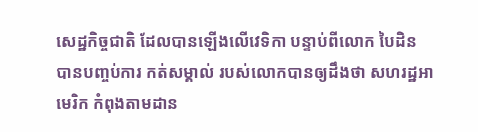សេដ្ឋកិច្ចជាតិ ដែលបានឡើងលើវេទិកា បន្ទាប់ពីលោក បៃដិន បានបញ្ចប់ការ កត់សម្គាល់ របស់លោកបានឲ្យដឹងថា សហរដ្ឋអាមេរិក កំពុងតាមដាន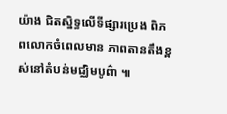យ៉ាង ជិតស្និទ្ធលើទីផ្សារប្រេង ពិភពលោកចំពេលមាន ភាពតានតឹងខ្ពស់នៅតំបន់មជ្ឈិមបូព៌ា ៕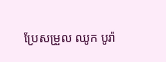ប្រែសម្រួល ឈូក បូរ៉ា